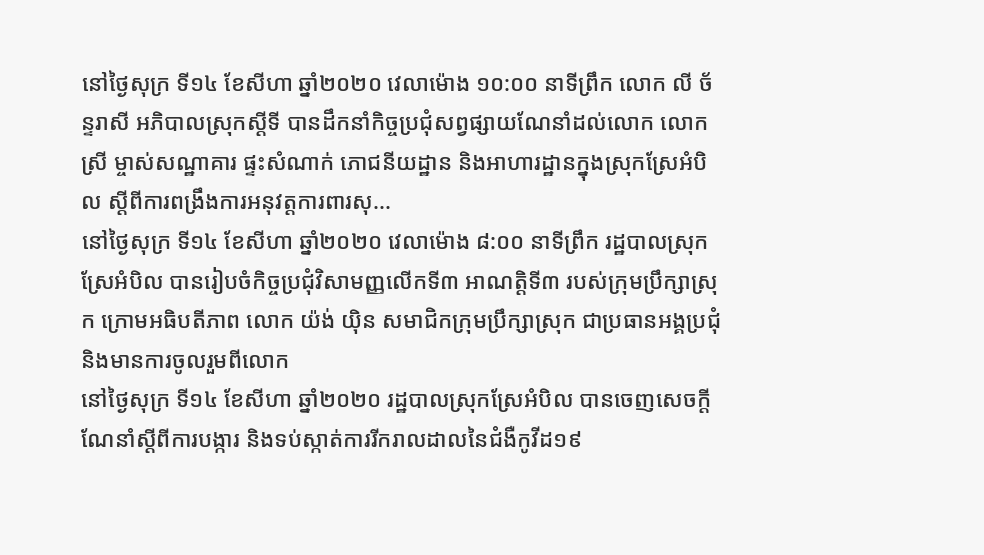នៅថ្ងៃសុក្រ ទី១៤ ខែសីហា ឆ្នាំ២០២០ វេលាម៉ោង ១០:០០ នាទីព្រឹក លោក លី ច័ន្ទរាសី អភិបាលស្រុកស្ដីទី បានដឹកនាំកិច្ចប្រជុំសព្វផ្សាយណែនាំដល់លោក លោកស្រី ម្ចាស់សណ្ឋាគារ ផ្ទះសំណាក់ ភោជនីយដ្ឋាន និងអាហារដ្ឋានក្នុងស្រុកស្រែអំបិល ស្ដីពីការពង្រឹងការអនុវត្តការពារសុ...
នៅថ្ងៃសុក្រ ទី១៤ ខែសីហា ឆ្នាំ២០២០ វេលាម៉ោង ៨:០០ នាទីព្រឹក រដ្ឋបាលស្រុកស្រែអំបិល បានរៀបចំកិច្ចប្រជុំវិសាមញ្ញលើកទី៣ អាណត្តិទី៣ របស់ក្រុមប្រឹក្សាស្រុក ក្រោមអធិបតីភាព លោក យ៉ង់ យ៉ិន សមាជិកក្រុមប្រឹក្សាស្រុក ជាប្រធានអង្គប្រជុំ និងមានការចូលរួមពីលោក
នៅថ្ងៃសុក្រ ទី១៤ ខែសីហា ឆ្នាំ២០២០ រដ្ឋបាលស្រុកស្រែអំបិល បានចេញសេចក្តីណែនាំស្តីពីការបង្ការ និងទប់ស្កាត់ការរីករាលដាលនៃជំងឺកូវីដ១៩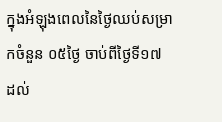ក្នុងអំឡុងពេលនៃថ្ងៃឈប់សម្រាកចំនួន ០៥ថ្ងៃ ចាប់ពីថ្ងៃទី១៧ ដល់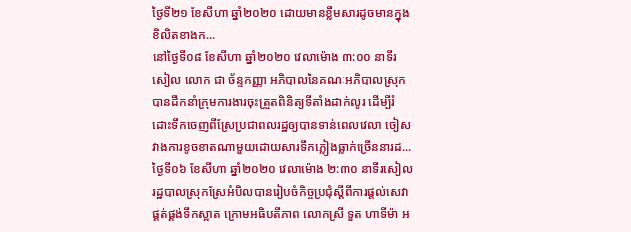ថ្ងៃទី២១ ខែសីហា ឆ្នាំ២០២០ ដោយមានខ្លឹមសារដូចមានក្នុងខិលិតខាងក...
នៅថ្ងៃទី០៨ ខែសីហា ឆ្នាំ២០២០ វេលាម៉ោង ៣:០០ នាទីរសៀល លោក ជា ច័ន្ទកញ្ញា អភិបាលនៃគណៈអភិបាលស្រុក បានដឹកនាំក្រុមការងារចុះត្រួតពិនិត្យទីតាំងដាក់លូរ ដេីម្បីរំដោះទឹកចេញពីស្រែប្រជាពលរដ្ឋឲ្យបានទាន់ពេលវេលា ចៀសវាងការខូចខាតណាមួយដោយសារទឹកភ្លៀងធ្លាក់ច្រើននារដ...
ថ្ងៃទី០៦ ខែសីហា ឆ្នាំ២០២០ វេលាម៉ោង ២:៣០ នាទីរសៀល រដ្ឋបាលស្រុកស្រែអំបិលបានរៀបចំកិច្ចប្រជុំស្ដីពីការផ្ដល់សេវាផ្គត់ផ្គង់ទឹកស្អាត ក្រោមអធិបតីភាព លោកស្រី ទួត ហាទីម៉ា អ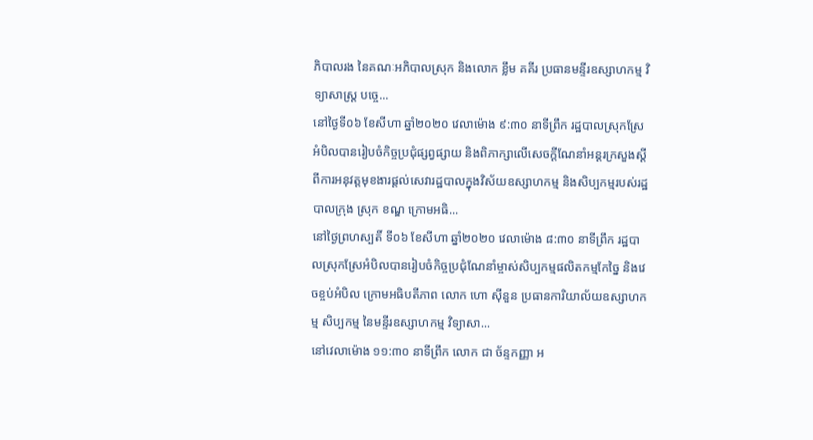ភិបាលរង នៃគណៈអភិបាលស្រុក និងលោក ខ្លឹម គគីរ ប្រធានមន្ទីរឧស្សាហកម្ម វិទ្យាសាស្ត្រ បច្ចេ...
នៅថ្ងៃទី០៦ ខែសីហា ឆ្នាំ២០២០ វេលាម៉ោង ៩:៣០ នាទីព្រឹក រដ្ឋបាលស្រុកស្រែអំបិលបានរៀបចំកិច្ចប្រជុំផ្សព្វផ្សាយ និងពិភាក្សាលើសេចក្ដីណែនាំអន្ដរក្រសួងស្ដីពីការអនុវត្តមុខងារផ្ដល់សេវារដ្ឋបាលក្នុងវិស័យឧស្សាហកម្ម និងសិប្បកម្មរបស់រដ្ឋបាលក្រុង ស្រុក ខណ្ឌ ក្រោមអធិ...
នៅថ្ងៃព្រហស្បតិ៍ ទី០៦ ខែសីហា ឆ្នាំ២០២០ វេលាម៉ោង ៨:៣០ នាទីព្រឹក រដ្ឋបាលស្រុកស្រែអំបិលបានរៀបចំកិច្ចប្រជុំណែនាំម្ចាស់សិប្បកម្មផលិតកម្មកែច្នៃ និងវេចខ្ចប់អំបិល ក្រោមអធិបតីភាព លោក ហោ ស៊ីនួន ប្រធានការិយាល័យឧស្សាហកម្ម សិប្បកម្ម នៃមន្ទីរឧស្សាហកម្ម វិទ្យាសា...
នៅវេលាម៉ោង ១១:៣០ នាទីព្រឹក លោក ជា ច័ន្ទកញ្ញា អ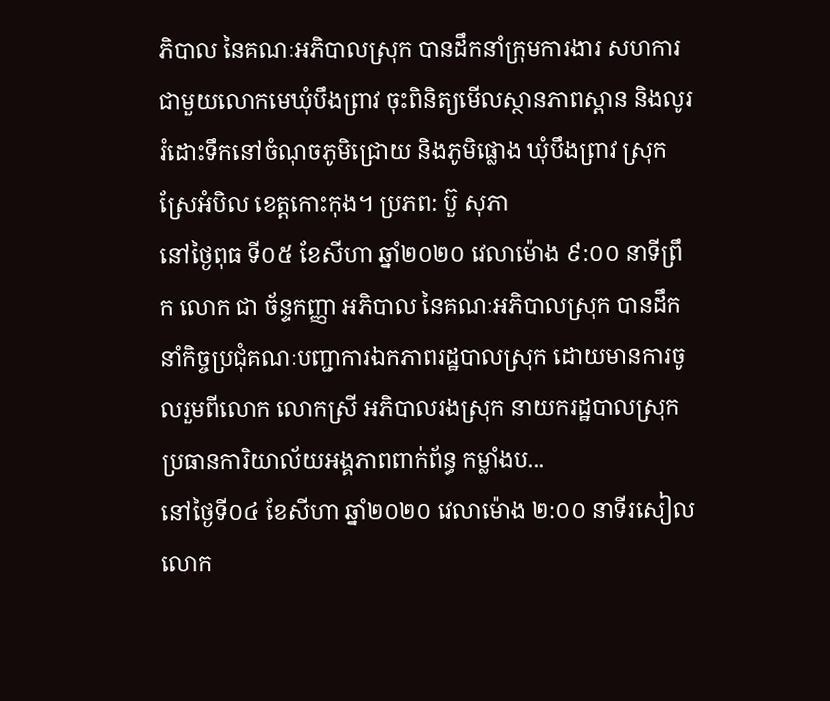ភិបាល នៃគណៈអភិបាលស្រុក បានដឹកនាំក្រុមការងារ សហការជាមួយលោកមេឃុំបឹងព្រាវ ចុះពិនិត្យមើលស្ថានភាពស្ពាន និងលូររំដោះទឹកនៅចំណុចភូមិជ្រោយ និងភូមិផ្លោង ឃុំបឹងព្រាវ ស្រុកស្រែអំបិល ខេត្តកោះកុង។ ប្រភព: ប៊ួ សុភា
នៅថ្ងៃពុធ ទី០៥ ខែសីហា ឆ្នាំ២០២០ វេលាម៉ោង ៩:០០ នាទីព្រឹក លោក ជា ច័ន្ទកញ្ញា អភិបាល នៃគណៈអភិបាលស្រុក បានដឹកនាំកិច្ចប្រជុំគណៈបញ្ជាការឯកភាពរដ្ឋបាលស្រុក ដោយមានការចូលរួមពីលោក លោកស្រី អភិបាលរងស្រុក នាយករដ្ឋបាលស្រុក ប្រធានការិយាល័យអង្គភាពពាក់ព័ន្ធ កម្លាំងប...
នៅថ្ងៃទី០៤ ខែសីហា ឆ្នាំ២០២០ វេលាម៉ោង ២:០០ នាទីរសៀល លោក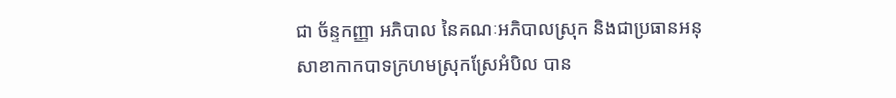ជា ច័ន្ទកញ្ញា អភិបាល នៃគណៈអភិបាលស្រុក និងជាប្រធានអនុសាខាកាកបាទក្រហមស្រុកស្រែអំបិល បាន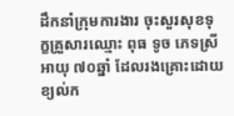ដឹកនាំក្រុមការងារ ចុះសួរសុខទុក្ខគ្រួសារឈ្មោះ ពុធ ទូច ភេទស្រី អាយុ ៧០ឆ្នាំ ដែលរងគ្រោះដោយខ្យល់ក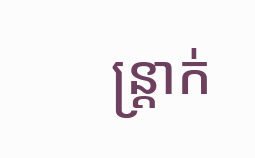ន្ត្រាក់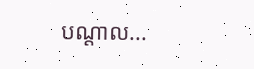បណ្ដាល...